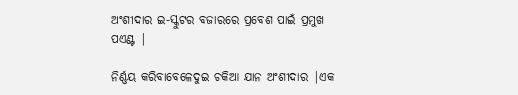ଅଂଶୀଦାର ଇ-ସ୍କୁଟର ବଜାରରେ ପ୍ରବେଶ ପାଇଁ ପ୍ରମୁଖ ପଏଣ୍ଟ |

ନିର୍ଣ୍ଣୟ କରିବାବେଳେଦୁଇ ଚକିଆ ଯାନ ଅଂଶୀଦାର |ଏକ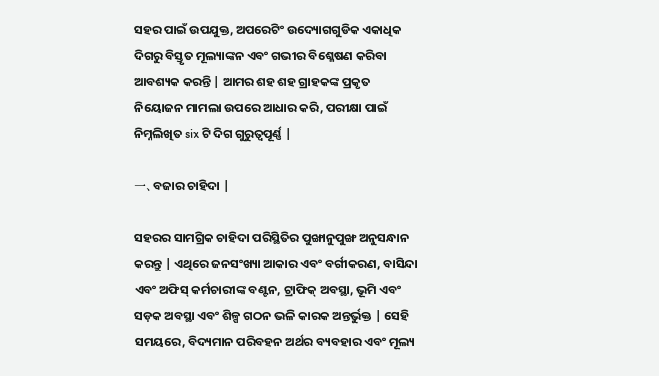ସହର ପାଇଁ ଉପଯୁକ୍ତ, ଅପରେଟିଂ ଉଦ୍ୟୋଗଗୁଡିକ ଏକାଧିକ ଦିଗରୁ ବିସ୍ତୃତ ମୂଲ୍ୟାଙ୍କନ ଏବଂ ଗଭୀର ବିଶ୍ଳେଷଣ କରିବା ଆବଶ୍ୟକ କରନ୍ତି | ଆମର ଶହ ଶହ ଗ୍ରାହକଙ୍କ ପ୍ରକୃତ ନିୟୋଜନ ମାମଲା ଉପରେ ଆଧାର କରି, ପରୀକ୍ଷା ପାଇଁ ନିମ୍ନଲିଖିତ six ଟି ଦିଗ ଗୁରୁତ୍ୱପୂର୍ଣ୍ଣ |

一、ବଜାର ଚାହିଦା |

ସହରର ସାମଗ୍ରିକ ଚାହିଦା ପରିସ୍ଥିତିର ପୁଙ୍ଖାନୁପୁଙ୍ଖ ଅନୁସନ୍ଧାନ କରନ୍ତୁ | ଏଥିରେ ଜନସଂଖ୍ୟା ଆକାର ଏବଂ ବର୍ଗୀକରଣ, ବାସିନ୍ଦା ଏବଂ ଅଫିସ୍ କର୍ମଚାରୀଙ୍କ ବଣ୍ଟନ, ଟ୍ରାଫିକ୍ ଅବସ୍ଥା, ଭୂମି ଏବଂ ସଡ଼କ ଅବସ୍ଥା ଏବଂ ଶିଳ୍ପ ଗଠନ ଭଳି କାରକ ଅନ୍ତର୍ଭୁକ୍ତ | ସେହି ସମୟରେ, ବିଦ୍ୟମାନ ପରିବହନ ଅର୍ଥର ବ୍ୟବହାର ଏବଂ ମୂଲ୍ୟ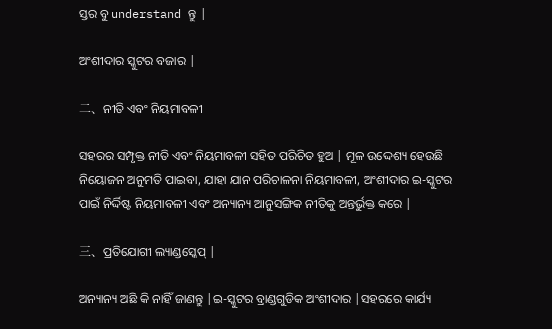ସ୍ତର ବୁ understand ନ୍ତୁ |

ଅଂଶୀଦାର ସ୍କୁଟର ବଜାର |

二、ନୀତି ଏବଂ ନିୟମାବଳୀ

ସହରର ସମ୍ପୃକ୍ତ ନୀତି ଏବଂ ନିୟମାବଳୀ ସହିତ ପରିଚିତ ହୁଅ | ମୂଳ ଉଦ୍ଦେଶ୍ୟ ହେଉଛି ନିୟୋଜନ ଅନୁମତି ପାଇବା, ଯାହା ଯାନ ପରିଚାଳନା ନିୟମାବଳୀ, ଅଂଶୀଦାର ଇ-ସ୍କୁଟର ପାଇଁ ନିର୍ଦ୍ଦିଷ୍ଟ ନିୟମାବଳୀ ଏବଂ ଅନ୍ୟାନ୍ୟ ଆନୁସଙ୍ଗିକ ନୀତିକୁ ଅନ୍ତର୍ଭୁକ୍ତ କରେ |

三、ପ୍ରତିଯୋଗୀ ଲ୍ୟାଣ୍ଡସ୍କେପ୍ |

ଅନ୍ୟାନ୍ୟ ଅଛି କି ନାହିଁ ଜାଣନ୍ତୁ |ଇ-ସ୍କୁଟର ବ୍ରାଣ୍ଡଗୁଡିକ ଅଂଶୀଦାର |ସହରରେ କାର୍ଯ୍ୟ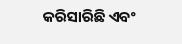କରିସାରିଛି ଏବଂ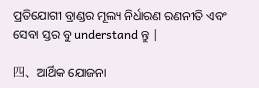ପ୍ରତିଯୋଗୀ ବ୍ରାଣ୍ଡର ମୂଲ୍ୟ ନିର୍ଧାରଣ ରଣନୀତି ଏବଂ ସେବା ସ୍ତର ବୁ understand ନ୍ତୁ |

四、ଆର୍ଥିକ ଯୋଜନା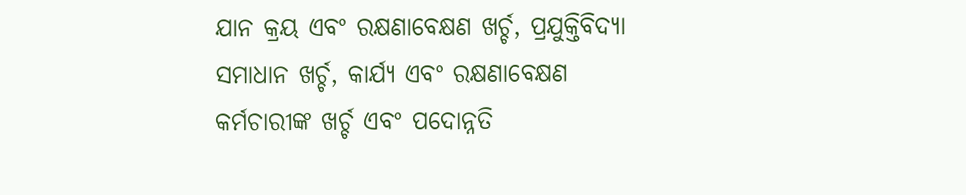ଯାନ କ୍ରୟ ଏବଂ ରକ୍ଷଣାବେକ୍ଷଣ ଖର୍ଚ୍ଚ, ପ୍ରଯୁକ୍ତିବିଦ୍ୟା ସମାଧାନ ଖର୍ଚ୍ଚ, କାର୍ଯ୍ୟ ଏବଂ ରକ୍ଷଣାବେକ୍ଷଣ କର୍ମଚାରୀଙ୍କ ଖର୍ଚ୍ଚ ଏବଂ ପଦୋନ୍ନତି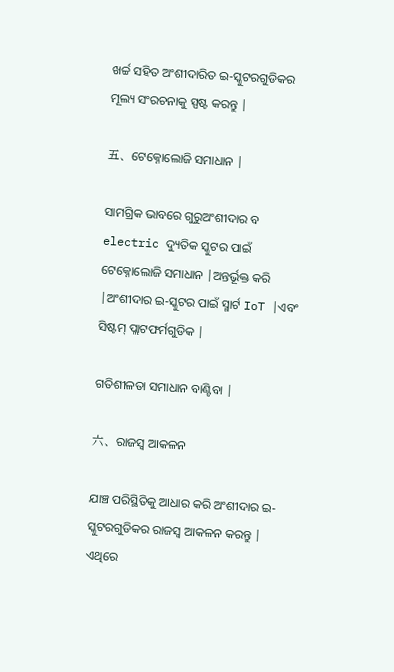ଖର୍ଚ୍ଚ ସହିତ ଅଂଶୀଦାରିତ ଇ-ସ୍କୁଟରଗୁଡିକର ମୂଲ୍ୟ ସଂରଚନାକୁ ସ୍ପଷ୍ଟ କରନ୍ତୁ |

五、ଟେକ୍ନୋଲୋଜି ସମାଧାନ |

ସାମଗ୍ରିକ ଭାବରେ ଗୁରୁଅଂଶୀଦାର ବ electric ଦ୍ୟୁତିକ ସ୍କୁଟର ପାଇଁ ଟେକ୍ନୋଲୋଜି ସମାଧାନ |ଅନ୍ତର୍ଭୂକ୍ତ କରି |ଅଂଶୀଦାର ଇ-ସ୍କୁଟର ପାଇଁ ସ୍ମାର୍ଟ IoT |ଏବଂ ସିଷ୍ଟମ୍ ପ୍ଲାଟଫର୍ମଗୁଡିକ |

ଗତିଶୀଳତା ସମାଧାନ ବାଣ୍ଟିବା |

六、ରାଜସ୍ୱ ଆକଳନ

ଯାଞ୍ଚ ପରିସ୍ଥିତିକୁ ଆଧାର କରି ଅଂଶୀଦାର ଇ-ସ୍କୁଟରଗୁଡିକର ରାଜସ୍ୱ ଆକଳନ କରନ୍ତୁ | ଏଥିରେ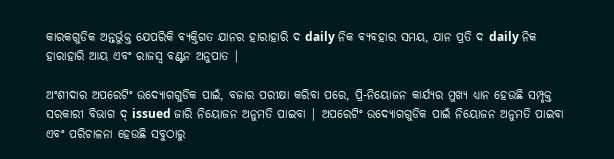କାରକଗୁଡିକ ଅନ୍ତର୍ଭୁକ୍ତ ଯେପରିକି ବ୍ୟକ୍ତିଗତ ଯାନର ହାରାହାରି ଦ daily ନିକ ବ୍ୟବହାର ସମୟ, ଯାନ ପ୍ରତି ଦ daily ନିକ ହାରାହାରି ଆୟ ଏବଂ ରାଜସ୍ୱ ବଣ୍ଟନ ଅନୁପାତ |

ଅଂଶୀଦାର ଅପରେଟିଂ ଉଦ୍ୟୋଗଗୁଡିକ ପାଇଁ, ବଜାର ପରୀକ୍ଷା କରିବା ପରେ, ପ୍ରି-ନିୟୋଜନ କାର୍ଯ୍ୟର ମୁଖ୍ୟ ଧ୍ୟାନ ହେଉଛି ସମ୍ପୃକ୍ତ ସରକାରୀ ବିଭାଗ ଦ୍ issued ଜାରି ନିୟୋଜନ ଅନୁମତି ପାଇବା | ଅପରେଟିଂ ଉଦ୍ୟୋଗଗୁଡିକ ପାଇଁ ନିୟୋଜନ ଅନୁମତି ପାଇବା ଏବଂ ପରିଚାଳନା ହେଉଛି ସବୁଠାରୁ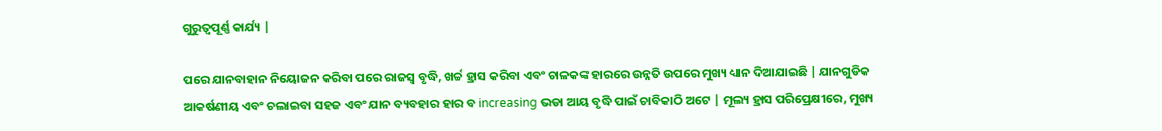ଗୁରୁତ୍ୱପୂର୍ଣ୍ଣ କାର୍ଯ୍ୟ |

ପରେ ଯାନବାହାନ ନିୟୋଜନ କରିବା ପରେ ରାଜସ୍ୱ ବୃଦ୍ଧି, ଖର୍ଚ୍ଚ ହ୍ରାସ କରିବା ଏବଂ ଚାଳକଙ୍କ ହାରରେ ଉନ୍ନତି ଉପରେ ମୁଖ୍ୟ ଧ୍ୟାନ ଦିଆଯାଇଛି | ଯାନଗୁଡିକ ଆକର୍ଷଣୀୟ ଏବଂ ଚଲାଇବା ସହଜ ଏବଂ ଯାନ ବ୍ୟବହାର ହାର ବ increasing ଭଡା ଆୟ ବୃଦ୍ଧି ପାଇଁ ଚାବିକାଠି ଅଟେ | ମୂଲ୍ୟ ହ୍ରାସ ପରିପ୍ରେକ୍ଷୀରେ, ମୁଖ୍ୟ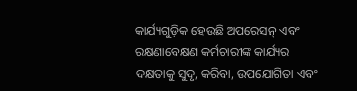କାର୍ଯ୍ୟଗୁଡ଼ିକ ହେଉଛି ଅପରେସନ୍ ଏବଂ ରକ୍ଷଣାବେକ୍ଷଣ କର୍ମଚାରୀଙ୍କ କାର୍ଯ୍ୟର ଦକ୍ଷତାକୁ ସୁଦୃ, କରିବା, ଉପଯୋଗିତା ଏବଂ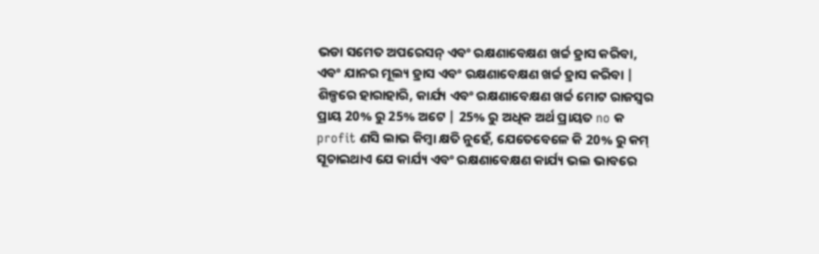ଭଡା ସମେତ ଅପରେସନ୍ ଏବଂ ରକ୍ଷଣାବେକ୍ଷଣ ଖର୍ଚ୍ଚ ହ୍ରାସ କରିବା, ଏବଂ ଯାନର ମୂଲ୍ୟ ହ୍ରାସ ଏବଂ ରକ୍ଷଣାବେକ୍ଷଣ ଖର୍ଚ୍ଚ ହ୍ରାସ କରିବା | ଶିଳ୍ପରେ ହାରାହାରି, କାର୍ଯ୍ୟ ଏବଂ ରକ୍ଷଣାବେକ୍ଷଣ ଖର୍ଚ୍ଚ ମୋଟ ରାଜସ୍ୱର ପ୍ରାୟ 20% ରୁ 25% ଅଟେ | 25% ରୁ ଅଧିକ ଅର୍ଥ ପ୍ରାୟତ no କ profit ଣସି ଲାଭ କିମ୍ବା କ୍ଷତି ନୁହେଁ, ଯେତେବେଳେ କି 20% ରୁ କମ୍ ସୂଚାଇଥାଏ ଯେ କାର୍ଯ୍ୟ ଏବଂ ରକ୍ଷଣାବେକ୍ଷଣ କାର୍ଯ୍ୟ ଭଲ ଭାବରେ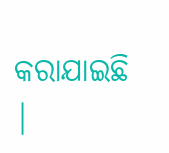କରାଯାଇଛି |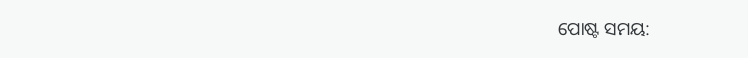ପୋଷ୍ଟ ସମୟ: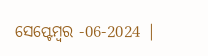ସେପ୍ଟେମ୍ବର -06-2024 |